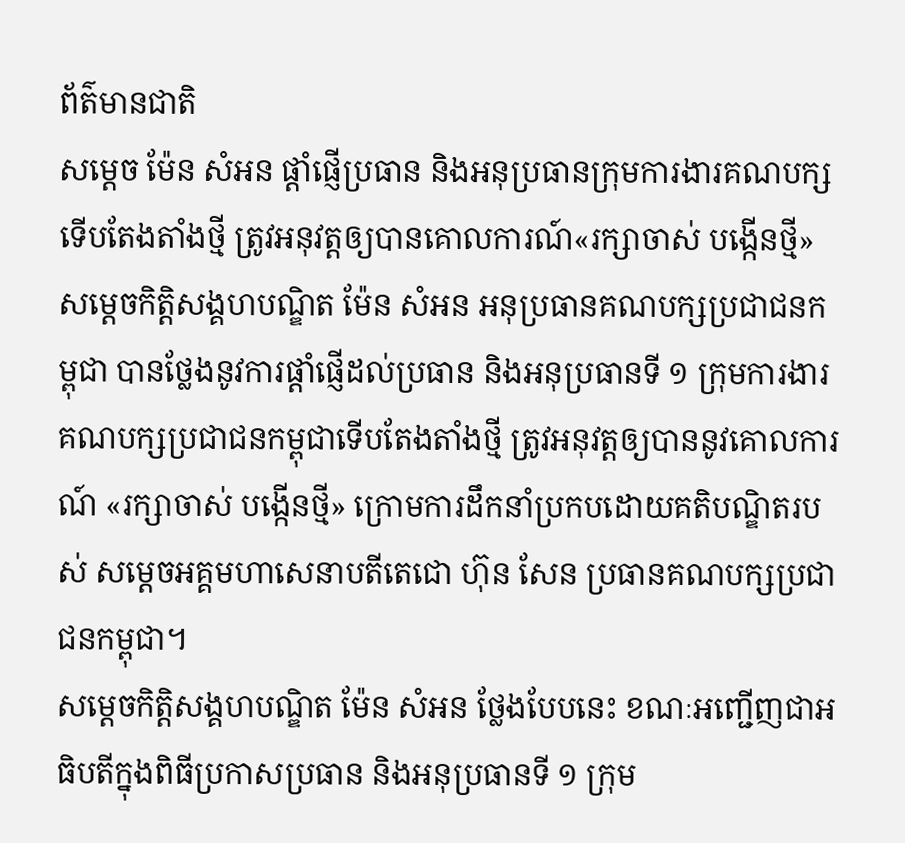ព័ត៌មានជាតិ
សម្តេច ម៉ែន សំអន ផ្ដាំផ្ញើប្រធាន និងអនុប្រធានក្រុមការងារគណបក្សទើបតែងតាំងថ្មី ត្រូវអនុវត្តឲ្យបានគោលការណ៍«រក្សាចាស់ បង្កើនថ្មី»
សម្តេចកិត្តិសង្គហបណ្ឌិត ម៉ែន សំអន អនុប្រធានគណបក្សប្រជាជនកម្ពុជា បានថ្លែងនូវការផ្ដាំផ្ញើដល់ប្រធាន និងអនុប្រធានទី ១ ក្រុមការងារគណបក្សប្រជាជនកម្ពុជាទើបតែងតាំងថ្មី ត្រូវអនុវត្តឲ្យបាននូវគោលការណ៍ «រក្សាចាស់ បង្កើនថ្មី» ក្រោមការដឹកនាំប្រកបដោយគតិបណ្ឌិតរបស់ សម្តេចអគ្គមហាសេនាបតីតេជោ ហ៊ុន សែន ប្រធានគណបក្សប្រជាជនកម្ពុជា។
សម្តេចកិត្តិសង្គហបណ្ឌិត ម៉ែន សំអន ថ្លែងបែបនេះ ខណៈអញ្ជើញជាអធិបតីក្នុងពិធីប្រកាសប្រធាន និងអនុប្រធានទី ១ ក្រុម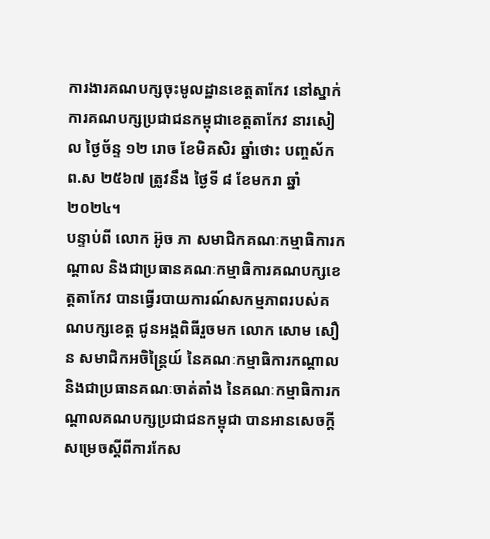ការងារគណបក្សចុះមូលដ្ឋានខេត្តតាកែវ នៅស្នាក់ការគណបក្សប្រជាជនកម្ពុជាខេត្តតាកែវ នារសៀល ថ្ងៃច័ន្ទ ១២ រោច ខែមិគសិរ ឆ្នាំថោះ បញ្ចស័ក ព.ស ២៥៦៧ ត្រូវនឹង ថ្ងៃទី ៨ ខែមករា ឆ្នាំ ២០២៤។
បន្ទាប់ពី លោក អ៊ូច ភា សមាជិកគណៈកម្មាធិការកណ្ដាល និងជាប្រធានគណៈកម្មាធិការគណបក្សខេត្តតាកែវ បានធ្វើរបាយការណ៍សកម្មភាពរបស់គណបក្សខេត្ត ជូនអង្គពិធីរួចមក លោក សោម សឿន សមាជិកអចិន្ត្រៃយ៍ នៃគណៈកម្មាធិការកណ្ដាល និងជាប្រធានគណៈចាត់តាំង នៃគណៈកម្មាធិការកណ្តាលគណបក្សប្រជាជនកម្ពុជា បានអានសេចក្ដីសម្រេចស្ដីពីការកែស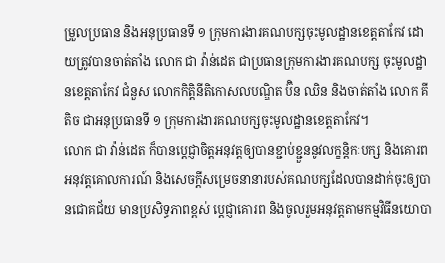ម្រួលប្រធាន និងអនុប្រធានទី ១ ក្រុមការងារគណបក្សចុះមូលដ្ឋានខេត្តតាកែវ ដោយត្រូវបានចាត់តាំង លោក ជា វ៉ាន់ដេត ជាប្រធានក្រុមការងារគណបក្ស ចុះមូលដ្ឋានខេត្តតាកែវ ជំនួស លោកកិត្តិនីតិកោសលបណ្ឌិត ប៊ិន ឈិន និងចាត់តាំង លោក គី តិច ជាអនុប្រធានទី ១ ក្រុមការងារគណបក្សចុះមូលដ្ឋានខេត្តតាកែវ។
លោក ជា វ៉ាន់ដេត ក៏បានប្ដេជ្ញាចិត្តអនុវត្តឲ្យបានខ្ជាប់ខ្ជួននូវលក្ខន្តិកៈបក្ស និងគោរពអនុវត្តគោលការណ៍ និងសេចក្ដីសម្រេចនានារបស់គណបក្សដែលបានដាក់ចុះឲ្យបានជោគជ័យ មានប្រសិទ្ធភាពខ្ពស់ ប្ដេជ្ញាគោរព និងចូលរួមអនុវត្តតាមកម្មវិធីនយោបា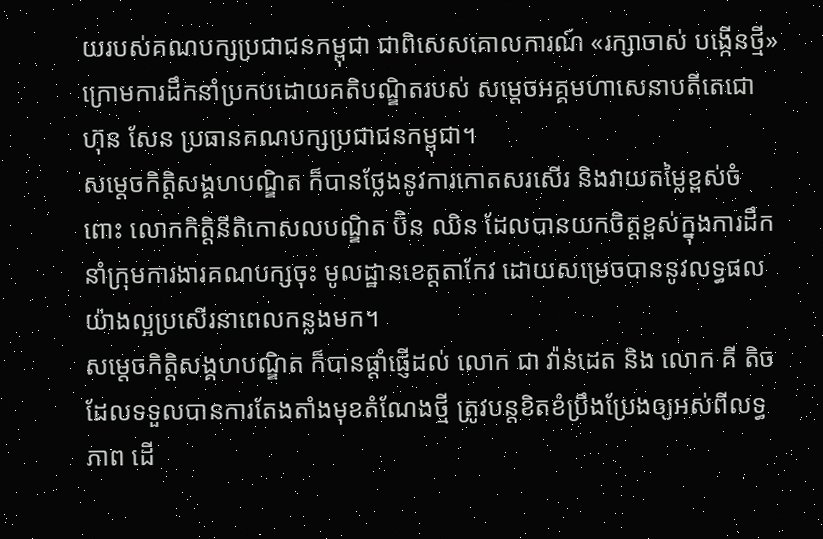យរបស់គណបក្សប្រជាជនកម្ពុជា ជាពិសេសគោលការណ៍ «រក្សាចាស់ បង្កើនថ្មី» ក្រោមការដឹកនាំប្រកបដោយគតិបណ្ឌិតរបស់ សម្តេចអគ្គមហាសេនាបតីតេជោ ហ៊ុន សែន ប្រធានគណបក្សប្រជាជនកម្ពុជា។
សម្តេចកិត្តិសង្គហបណ្ឌិត ក៏បានថ្លែងនូវការកោតសរសើរ និងវាយតម្លៃខ្ពស់ចំពោះ លោកកិត្តិនីតិកោសលបណ្ឌិត ប៊ិន ឈិន ដែលបានយកចិត្តខ្ពស់ក្នុងការដឹកនាំក្រុមការងារគណបក្សចុះ មូលដ្ឋានខេត្តតាកែវ ដោយសម្រេចបាននូវលទ្ធផលយ៉ាងល្អប្រសើរនាពេលកន្លងមក។
សម្តេចកិត្តិសង្គហបណ្ឌិត ក៏បានផ្ដាំផ្ញើដល់ លោក ជា វ៉ាន់ដេត និង លោក គី តិច ដែលទទួលបានការតែងតាំងមុខតំណែងថ្មី ត្រូវបន្តខិតខំប្រឹងប្រែងឲ្យអស់ពីលទ្ធភាព ដើ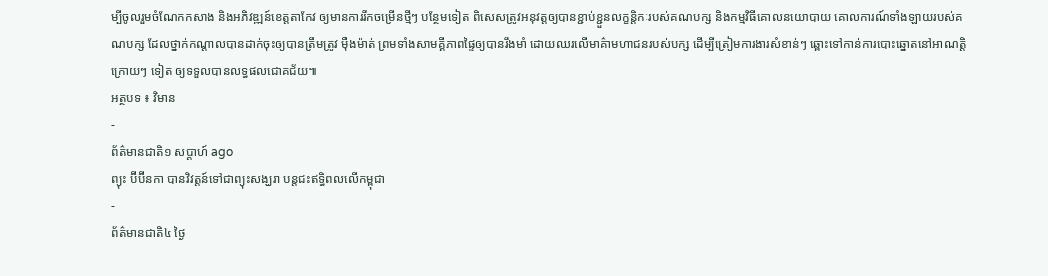ម្បីចូលរួមចំណែកកសាង និងអភិវឌ្ឍន៍ខេត្តតាកែវ ឲ្យមានការរីកចម្រើនថ្មីៗ បន្ថែមទៀត ពិសេសត្រូវអនុវត្តឲ្យបានខ្ជាប់ខ្ជួនលក្ខន្តិកៈរបស់គណបក្ស និងកម្មវិធីគោលនយោបាយ គោលការណ៍ទាំងឡាយរបស់គណបក្ស ដែលថ្នាក់កណ្ដាលបានដាក់ចុះឲ្យបានត្រឹមត្រូវ ម៉ឺងម៉ាត់ ព្រមទាំងសាមគ្គីភាពផ្ទៃឲ្យបានរឹងមាំ ដោយឈរលើមាគ៌ាមហាជនរបស់បក្ស ដើម្បីត្រៀមការងារសំខាន់ៗ ឆ្ពោះទៅកាន់ការបោះឆ្នោតនៅអាណត្តិក្រោយៗ ទៀត ឲ្យទទួលបានលទ្ធផលជោគជ័យ៕
អត្ថបទ ៖ វិមាន
-
ព័ត៌មានជាតិ១ សប្តាហ៍ ago
ព្យុះ ប៊ីប៊ីនកា បានវិវត្តន៍ទៅជាព្យុះសង្ឃរា បន្តជះឥទ្ធិពលលើកម្ពុជា
-
ព័ត៌មានជាតិ៤ ថ្ងៃ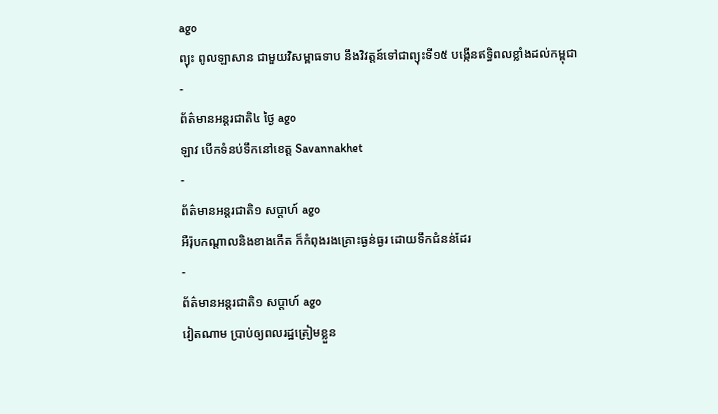ago
ព្យុះ ពូលឡាសាន ជាមួយវិសម្ពាធទាប នឹងវិវត្តន៍ទៅជាព្យុះទី១៥ បង្កើនឥទ្ធិពលខ្លាំងដល់កម្ពុជា
-
ព័ត៌មានអន្ដរជាតិ៤ ថ្ងៃ ago
ឡាវ បើកទំនប់ទឹកនៅខេត្ត Savannakhet
-
ព័ត៌មានអន្ដរជាតិ១ សប្តាហ៍ ago
អឺរ៉ុបកណ្តាលនិងខាងកើត ក៏កំពុងរងគ្រោះធ្ងន់ធ្ងរ ដោយទឹកជំនន់ដែរ
-
ព័ត៌មានអន្ដរជាតិ១ សប្តាហ៍ ago
វៀតណាម ប្រាប់ឲ្យពលរដ្ឋត្រៀមខ្លួន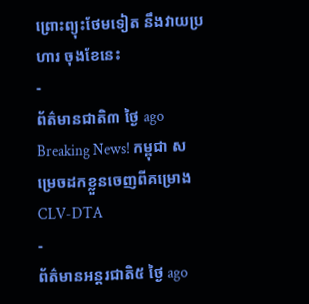ព្រោះព្យុះថែមទៀត នឹងវាយប្រហារ ចុងខែនេះ
-
ព័ត៌មានជាតិ៣ ថ្ងៃ ago
Breaking News! កម្ពុជា សម្រេចដកខ្លួនចេញពីគម្រោងCLV-DTA
-
ព័ត៌មានអន្ដរជាតិ៥ ថ្ងៃ ago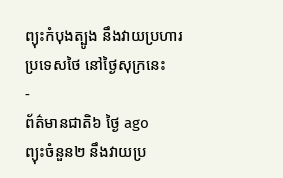ព្យុះកំបុងត្បូង នឹងវាយប្រហារប្រទេសថៃ នៅថ្ងៃសុក្រនេះ
-
ព័ត៌មានជាតិ៦ ថ្ងៃ ago
ព្យុះចំនួន២ នឹងវាយប្រ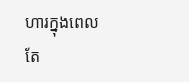ហារក្នុងពេលតែ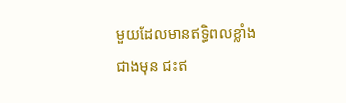មួយដែលមានឥទ្ធិពលខ្លាំងជាងមុន ជះឥ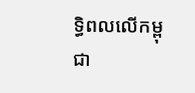ទ្ធិពលលើកម្ពុជា